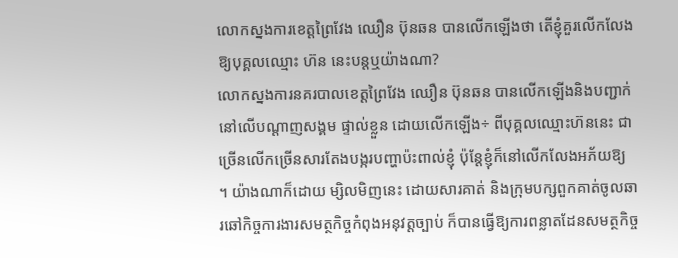លោកស្នងការខេត្តព្រៃវែង ឈឿន ប៊ុនឆន បានលើកឡើងថា តើខ្ញុំគួរលើកលែងឱ្យបុគ្គលឈ្មោះ ហ៊ន នេះបន្តឬយ៉ាងណា?
លោកស្នងការនគរបាលខេត្តព្រៃវែង ឈឿន ប៊ុនឆន បានលើកឡើងនិងបញ្ជាក់ នៅលើបណ្ដាញសង្គម ផ្ទាល់ខ្លួន ដោយលើកឡើង÷ ពីបុគ្គលឈ្មោះហ៊ននេះ ជាច្រើនលើកច្រើនសារតែងបង្ករបញ្ហាប៉ះពាល់ខ្ញុំ ប៉ុន្តែខ្ញុំក៏នៅលើកលែងអភ័យឱ្យ ។ យ៉ាងណាក៏ដោយ ម្សិលមិញនេះ ដោយសារគាត់ និងក្រុមបក្សពួកគាត់ចូលឆារឆៅកិច្ចការងារសមត្ថកិច្ចកំពុងអនុវត្តច្បាប់ ក៏បានធ្វើឱ្យការពន្លាតដែនសមត្ថកិច្ច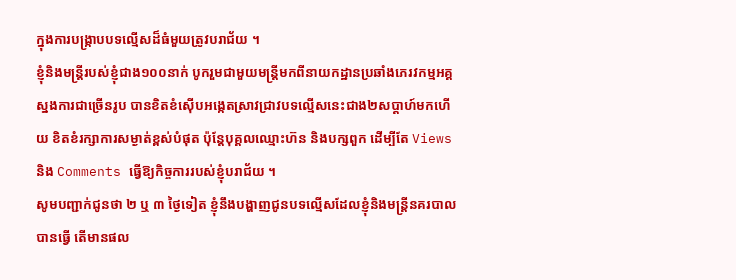ក្នុងការបង្ក្រាបបទល្មើសដ៏ធំមួយត្រូវបរាជ័យ ។
ខ្ញុំនិងមន្ត្រីរបស់ខ្ញុំជាង១០០នាក់ បូករួមជាមួយមន្ត្រីមកពីនាយកដ្ឋានប្រឆាំងភេរវកម្មអគ្គស្នងការជាច្រើនរូប បានខិតខំស៊ើបអង្កេតស្រាវជ្រាវបទល្មើសនេះជាង២សប្តាហ៍មកហើយ ខិតខំរក្សាការសម្ងាត់ខ្ពស់បំផុត ប៉ុន្តែបុគ្គលឈ្មោះហ៊ន និងបក្សពួក ដើម្បីតែ Views និង Comments ធ្វើឱ្យកិច្ចការរបស់ខ្ញុំបរាជ័យ ។
សូមបញ្ជាក់ជូនថា ២ ឬ ៣ ថ្ងៃទៀត ខ្ញុំនឹងបង្ហាញជូនបទល្មើសដែលខ្ញុំនិងមន្ត្រីនគរបាលបានធ្វើ តើមានផល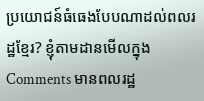ប្រយោជន៍ធំធេងបែបណាដល់ពលរដ្ឋខ្មែរ? ខ្ញុំតាមដានមើលក្នុង Comments មានពលរដ្ឋ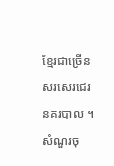ខ្មែរជាច្រើនសរសេរជេរនគរបាល ។ សំណួរចុ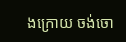ងក្រោយ ចង់ចោ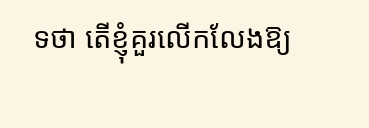ទថា តើខ្ញុំគួរលើកលែងឱ្យ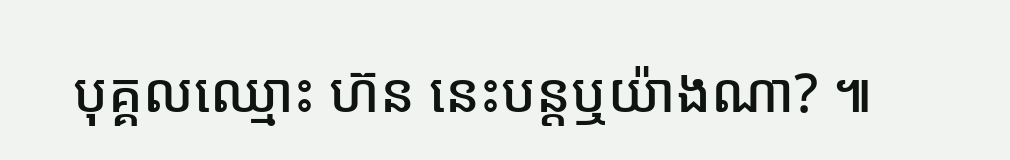បុគ្គលឈ្មោះ ហ៊ន នេះបន្តឬយ៉ាងណា? ៕